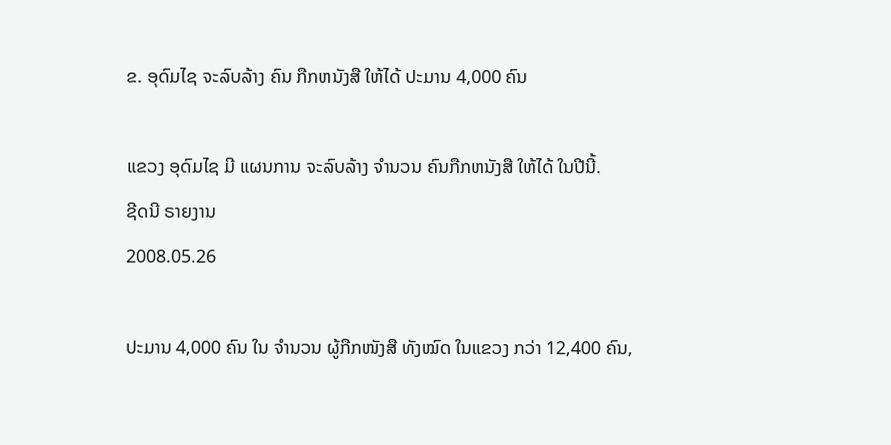ຂ. ອຸດົມໄຊ ຈະລົບລ້າງ ຄົນ ກືກຫນັງສື ໃຫ້ໄດ້ ປະມານ 4,000 ຄົນ

ແຂວງ ອຸດົມໄຊ ມີ ແຜນການ ຈະລົບລ້າງ ຈຳນວນ ຄົນກືກຫນັງສື ໃຫ້ໄດ້ ໃນປີນີ້.
ຊີດນີ ຣາຍງານ
2008.05.26

ປະມານ 4,000 ຄົນ ໃນ ຈຳນວນ ຜູ້ກືກໜັງສື ທັງໝົດ ໃນແຂວງ ກວ່າ 12,400 ຄົນ,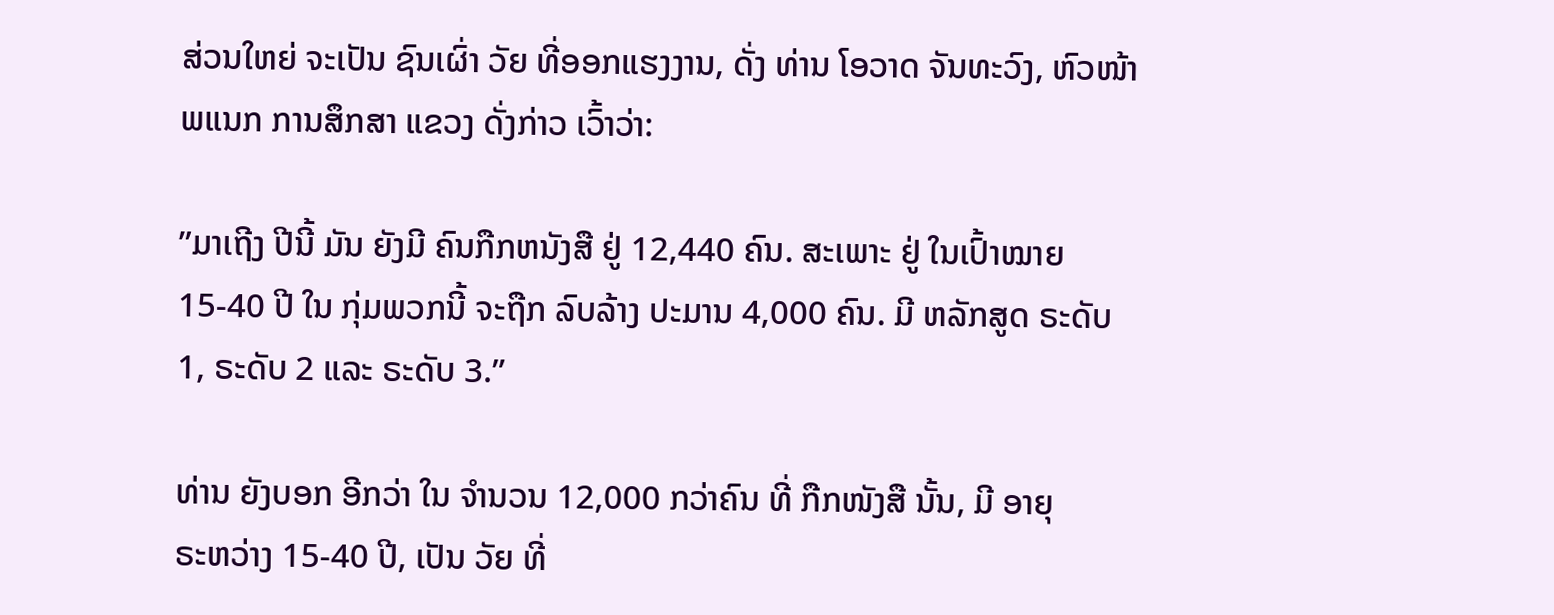ສ່ວນໃຫຍ່ ຈະເປັນ ຊົນເຜົ່າ ວັຍ ທີ່ອອກແຮງງານ, ດັ່ງ ທ່ານ ໂອວາດ ຈັນທະວົງ, ຫົວໜ້າ ພແນກ ການສຶກສາ ແຂວງ ດັ່ງກ່າວ ເວົ້າວ່າ:

”ມາເຖີງ ປີນີ້ ມັນ ຍັງມີ ຄົນກືກຫນັງສື ຢູ່ 12,440 ຄົນ. ສະເພາະ ຢູ່ ໃນເປົ້າໝາຍ 15-40 ປີ ໃນ ກຸ່ມພວກນີ້ ຈະຖືກ ລົບລ້າງ ປະມານ 4,000 ຄົນ. ມີ ຫລັກສູດ ຣະດັບ 1, ຣະດັບ 2 ແລະ ຣະດັບ 3.”

ທ່ານ ຍັງບອກ ອີກວ່າ ໃນ ຈຳນວນ 12,000 ກວ່າຄົນ ທີ່ ກືກໜັງສື ນັ້ນ, ມີ ອາຍຸ
ຣະຫວ່າງ 15-40 ປີ, ເປັນ ວັຍ ທີ່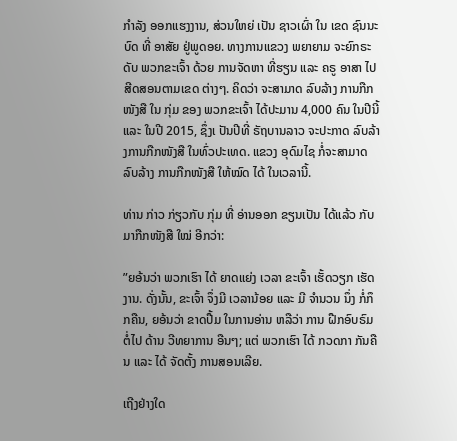ກຳລັງ ອອກແຮງງານ, ສ່ວນໃຫຍ່ ເປັນ ຊາວເຜົ່າ ໃນ ເຂດ ຊົນນະບົດ ທີ່ ອາສັຍ ຢູ່ພູດອຍ. ທາງການແຂວງ ພຍາຍາມ ຈະຍົກຣະດັບ ພວກຂະເຈົ້າ ດ້ວຍ ການຈັດຫາ ທີ່ຮຽນ ແລະ ຄຣູ ອາສາ ໄປສີດສອນຕາມເຂດ ຕ່າງໆ. ຄິດວ່າ ຈະສາມາດ ລົບລ້າງ ການກືກໜັງສື ໃນ ກຸ່ມ ຂອງ ພວກຂະເຈົ້າ ໄດ້ປະມານ 4,000 ຄົນ ໃນປີນີ້ ແລະ ໃນປີ 2015, ຊຶ່ງເ ປັນປີທີ່ ຣັຖບານລາວ ຈະປະກາດ ລົບລ້າ ງການກືກໜັງສື ໃນທົ່ວປະເທດ. ແຂວງ ອຸດົມໄຊ ກໍ່ຈະສາມາດ ລົບລ້າງ ການກືກໜັງສື ໃຫ້ໝົດ ໄດ້ ໃນເວລານີ້.

ທ່ານ ກ່າວ ກ່ຽວກັບ ກຸ່ມ ທີ່ ອ່ານອອກ ຂຽນເປັນ ໄດ້ແລ້ວ ກັບ ມາກືກໜັງສື ໃໝ່ ອີກວ່າ:

”ຍອ້ນວ່າ ພວກເຮົາ ໄດ້ ຍາດແຍ່ງ ເວລາ ຂະເຈົ້າ ເຮັ້ດວຽກ ເຮັດງານ. ດັ່ງນັ້ນ, ຂະເຈົ້າ ຈຶ່ງມີ ເວລານ້ອຍ ແລະ ມີ ຈຳນວນ ນຶ່ງ ກໍ່ກຶກຄືນ, ຍອ້ນວ່າ ຂາດປື້ມ ໃນການອ່ານ ຫລືວ່າ ການ ຝືກອົບຣົມຕໍ່ໄປ ດ້ານ ວີທຍາການ ອືນໆ; ແຕ່ ພວກເຮົາ ໄດ້ ກວດກາ ກັນຄືນ ແລະ ໄດ້ ຈັດຕັ້ງ ການສອນເລີຍ.

ເຖີງຢ່າງໃດ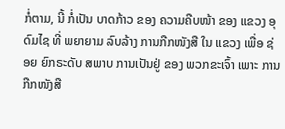ກໍ່ຕາມ, ນີ້ ກໍ່ເປັນ ບາດກ້າວ ຂອງ ຄວາມຄືບໜ້າ ຂອງ ແຂວງ ອຸດົມໄຊ ທີ່ ພຍາຍາມ ລົບລ້າງ ການກືກໜັງສື ໃນ ແຂວງ ເພື່ອ ຊ່ອຍ ຍົກຣະດັບ ສພາບ ການເປັນຢູ່ ຂອງ ພວກຂະເຈົ້າ ເພາະ ການກືກໜັງສື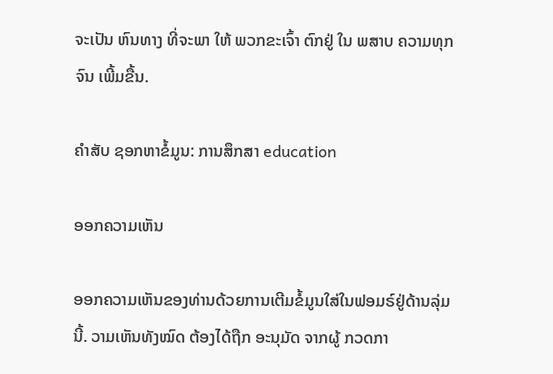ຈະເປັນ ຫົນທາງ ທີ່ຈະພາ ໃຫ້ ພວກຂະເຈົ້າ ຕົກຢູ່ ໃນ ພສາບ ຄວາມທຸກຈົນ ເພີ້ມຂື້ນ.

ຄຳສັບ ຊອກຫາຂໍ້ມູນ: ການສຶກສາ education

ອອກຄວາມເຫັນ

ອອກຄວາມເຫັນຂອງທ່ານດ້ວຍການເຕີມຂໍ້ມູນໃສ່ໃນຟອມຣ໌ຢູ່ດ້ານລຸ່ມນີ້. ວາມເຫັນທັງໝົດ ຕ້ອງໄດ້ຖືກ ອະນຸມັດ ຈາກຜູ້ ກວດກາ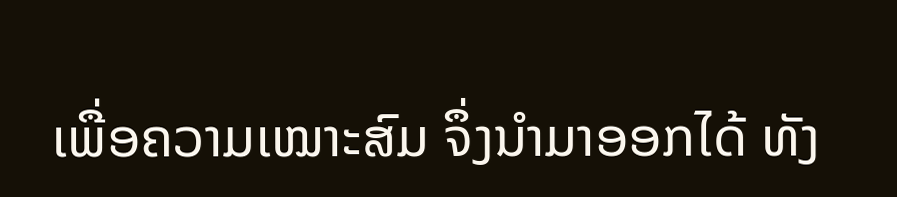ເພື່ອຄວາມເໝາະສົມ ຈຶ່ງນໍາມາອອກໄດ້ ທັງ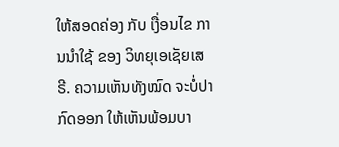ໃຫ້ສອດຄ່ອງ ກັບ ເງື່ອນໄຂ ການນຳໃຊ້ ຂອງ ວິທຍຸເອເຊັຍເສຣີ. ຄວາມເຫັນທັງໝົດ ຈະບໍ່ປາກົດອອກ ໃຫ້ເຫັນພ້ອມບາ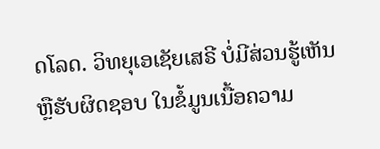ດໂລດ. ວິທຍຸເອເຊັຍເສຣີ ບໍ່ມີສ່ວນຮູ້ເຫັນ ຫຼືຮັບຜິດຊອບ ໃນຂໍ້ມູນເນື້ອຄວາມ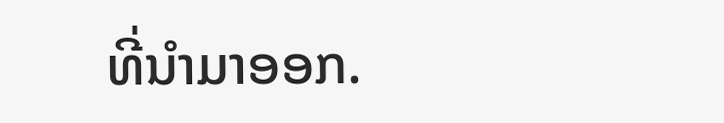ທີ່ນໍາມາອອກ.